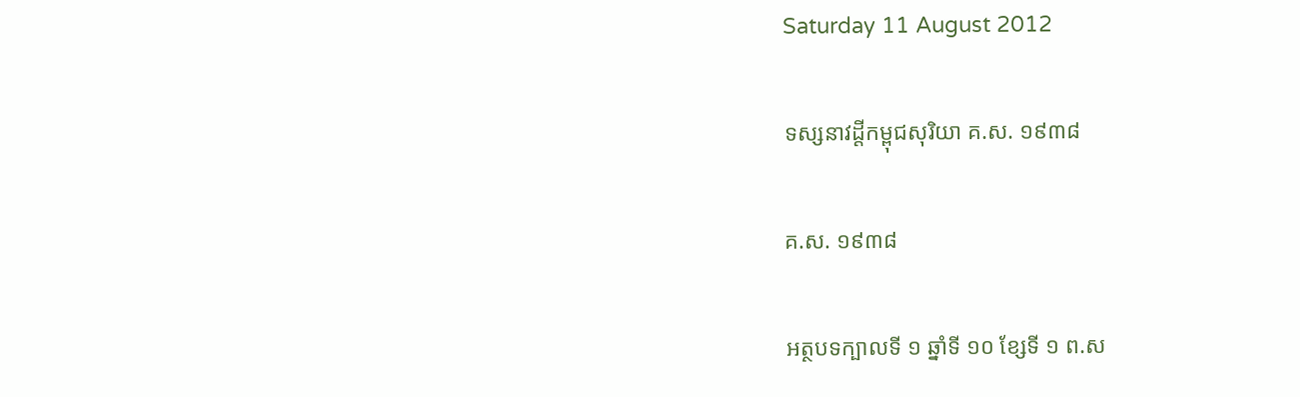Saturday 11 August 2012

ទស្សនាវដ្តីកម្ពុជសុរិយា គ.ស. ១៩៣៨

គ.ស. ១៩៣៨

អត្ថបទក្បាលទី ១ ឆ្នាំទី ១០ ខ្សែទី ១ ព.ស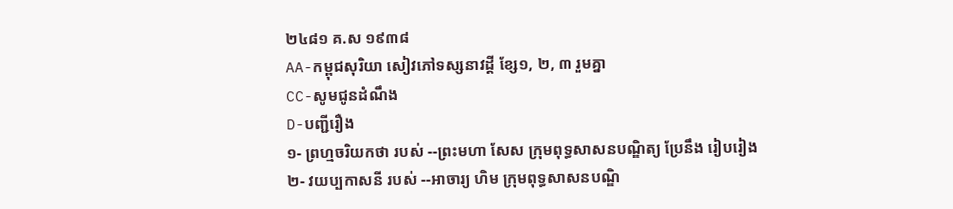២៤៨១ គ.ស ១៩៣៨
AA-កម្ពុជសុរិយា សៀវភៅទស្សនាវដ្ដី ខ្សែ១, ២, ៣ រួមគ្នា
CC-សូមជូនដំណឹង
D-បញ្ជីរឿង
១- ព្រហ្មចរិយកថា របស់ --ព្រះមហា សែស ក្រុមពុទ្ធសាសនបណ្ឌិត្យ ប្រែនឹង រៀបរៀង
២- វយប្បកាសនី របស់ --អាចារ្យ ហិម ក្រុមពុទ្ធសាសនបណ្ឌិ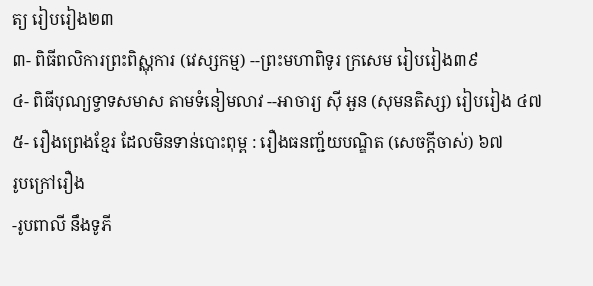ត្យ រៀបរៀង២៣
៣- ពិធីពលិការព្រះពិស្ណុការ (វេស្សកម្ម) --ព្រះមហាពិទូរ ក្រសេម រៀបរៀង៣៩
៤- ពិធីបុណ្យទ្វាទសមាស តាមទំនៀមលាវ --អាចារ្យ ស៊ី អួន (សុមនតិស្ស) រៀបរៀង ៤៧
៥- រឿងព្រេងខ្មែរ ដែលមិនទាន់បោះពុម្ព : រឿងធនញ្ជ័យបណ្ឌិត (សេចក្ដីចាស់) ៦៧
រូបក្រៅរឿង
-រូបពាលី នឹងទូភី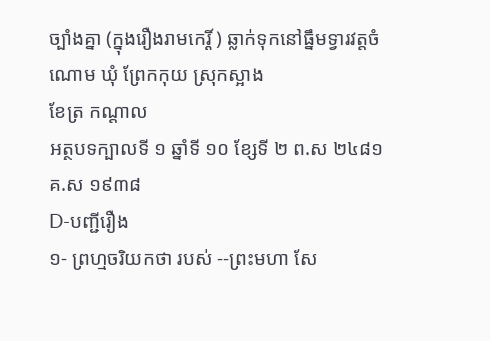ច្បាំងគ្នា (ក្នុងរឿងរាមកេរ្តិ៍ ) ឆ្លាក់ទុកនៅធ្នឹមទ្វារវត្តចំណោម ឃុំ ព្រែកកុយ ស្រុកស្អាង
ខែត្រ កណ្ដាល
អត្ថបទក្បាលទី ១ ឆ្នាំទី ១០ ខ្សែទី ២ ព.ស ២៤៨១ គ.ស ១៩៣៨
D-បញ្ជីរឿង
១- ព្រហ្មចរិយកថា របស់ --ព្រះមហា សែ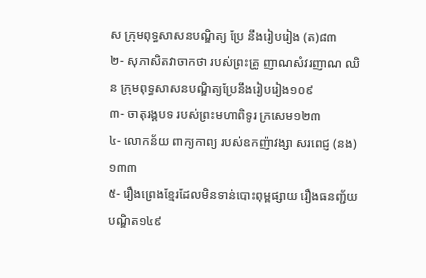ស ក្រុមពុទ្ធសាសនបណ្ឌិត្យ ប្រែ នឹងរៀបរៀង (ត)៨៣
២- សុភាសិតវាចាកថា របស់ព្រះគ្រូ ញាណសំវរញាណ ឈិន ក្រុមពុទ្ធសាសនបណ្ឌិត្យប្រែនឹងរៀបរៀង១០៩
៣- ចាតុរង្គបទ របស់ព្រះមហាពិទូរ ក្រសេម១២៣
៤- លោកន័យ ពាក្យកាព្យ របស់ឧកញ៉ាវង្សា សរពេជ្ញ (នង)១៣៣
៥- រឿងព្រេងខ្មែរដែលមិនទាន់បោះពុម្ពផ្សាយ រឿងធនញ្ជ័យបណ្ឌិត១៤៩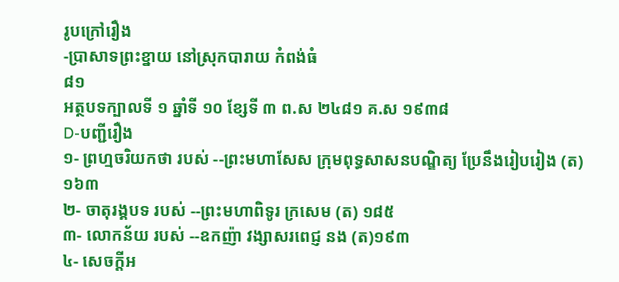រូបក្រៅរឿង
-ប្រាសាទព្រះខ្នាយ នៅស្រុកបារាយ កំពង់ធំ
៨១
អត្ថបទក្បាលទី ១ ឆ្នាំទី ១០ ខ្សែទី ៣ ព.ស ២៤៨១ គ.ស ១៩៣៨
D-បញ្ជីរឿង
១- ព្រហ្មចរិយកថា របស់ --ព្រះមហាសែស ក្រុមពុទ្ធសាសនបណ្ឌិត្យ ប្រែនឹងរៀបរៀង (ត) ១៦៣
២- ចាតុរង្គបទ របស់ --ព្រះមហាពិទូរ ក្រសេម (ត) ១៨៥
៣- លោកន័យ របស់ --ឧកញ៉ា វង្សាសរពេជ្ញ នង (ត)១៩៣
៤- សេចក្ដីអ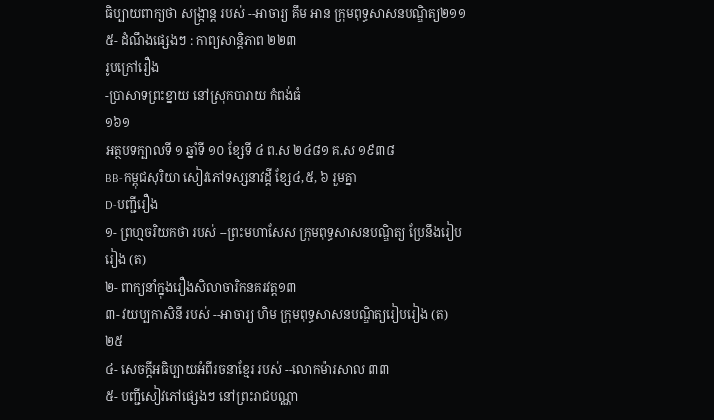ធិប្បាយពាក្យថា សង្ក្រាន្ត របស់ --អាចារ្យ គឹម អាន ក្រុមពុទ្ធសាសនបណ្ឌិត្យ២១១
៥- ដំណឹងផ្សេងៗ : កាព្យសាន្តិភាព ២២៣
រូបក្រៅរឿង
-ប្រាសាទព្រះខ្នាយ នៅស្រុកបារាយ កំពង់ធំ
១៦១
អត្ថបទក្បាលទី ១ ឆ្នាំទី ១០ ខ្សែទី ៤ ព.ស ២៤៨១ គ.ស ១៩៣៨
BB-កម្ពុជសុរិយា សៀវភៅទស្សនាវដ្ដី ខ្សែ៤,៥, ៦ រួមគ្នា
D-បញ្ជីរឿង
១- ព្រហ្មចរិយកថា របស់ --ព្រះមហាសែស ក្រុមពុទ្ធសាសនបណ្ឌិត្យ ប្រែនឹងរៀបរៀង (ត)
២- ពាក្យនាំក្នុងរឿងសិលាចារិកនគរវត្ត១៣
៣- វយប្បកាសិនី របស់ --អាចារ្យ ហិម ក្រុមពុទ្ធសាសនបណ្ឌិត្យរៀបរៀង (ត) ២៥
៤- សេចក្ដីអធិប្បាយអំពីរចនាខ្មែរ របស់ --លោកម៉ារសាល ៣៣
៥- បញ្ជីសៀវភៅផ្សេងៗ នៅព្រះរាជបណ្ណា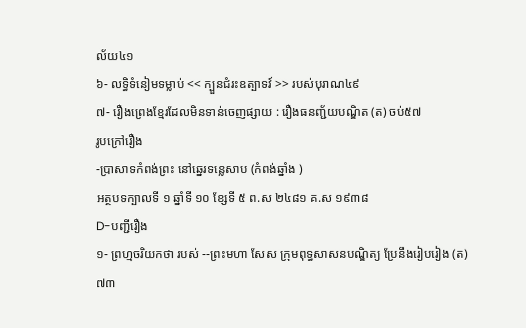ល័យ៤១
៦- លទ្ធិទំនៀមទម្លាប់ << ក្បួនជំរះឧត្បាទវ៍ >> របស់បុរាណ៤៩
៧- រឿងព្រេងខ្មែរដែលមិនទាន់ចេញផ្សាយ : រឿងធនញ្ជ័យបណ្ឌិត (ត) ចប់៥៧
រូបក្រៅរឿង
-ប្រាសាទកំពង់ព្រះ នៅឆ្នេរទន្លេសាប (កំពង់ឆ្នាំង )
អត្ថបទក្បាលទី ១ ឆ្នាំទី ១០ ខ្សែទី ៥ ព.ស ២៤៨១ គ.ស ១៩៣៨
D-បញ្ជីរឿង
១- ព្រហ្មចរិយកថា របស់ --ព្រះមហា សែស ក្រុមពុទ្ធសាសនបណ្ឌិត្យ ប្រែនឹងរៀបរៀង (ត) ៧៣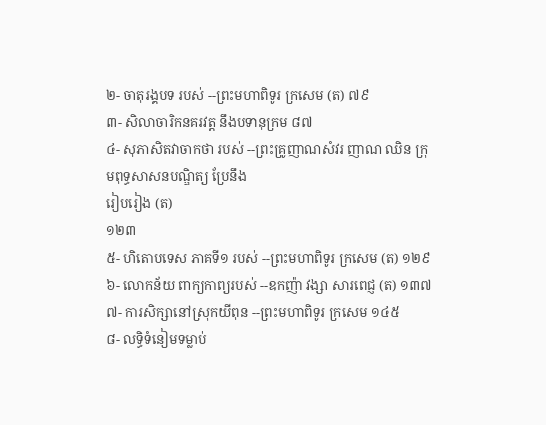២- ចាតុរង្គបទ របស់ --ព្រះមហាពិទូរ ក្រសេម (ត) ៧៩
៣- សិលាចារិកនគរវត្ត នឹងបទានុក្រម ៨៧
៤- សុភាសិតវាចាកថា របស់ --ព្រះគ្រូញាណសំវរ ញាណ ឈិន ក្រុមពុទ្ធសាសនបណ្ឌិត្យ ប្រែនឹង
រៀបរៀង (ត)
១២៣
៥- ហិតោបទេស ភាគទី១ របស់ --ព្រះមហាពិទូរ ក្រសេម (ត) ១២៩
៦- លោកន័យ ពាក្យកាព្យរបស់ --ឧកញ៉ា វង្សា សារពេជ្ញ (ត) ១៣៧
៧- ការសិក្សានៅស្រុកយីពុន --ព្រះមហាពិទូរ ក្រសេម ១៤៥
៨- លទ្ធិទំនៀមទម្លាប់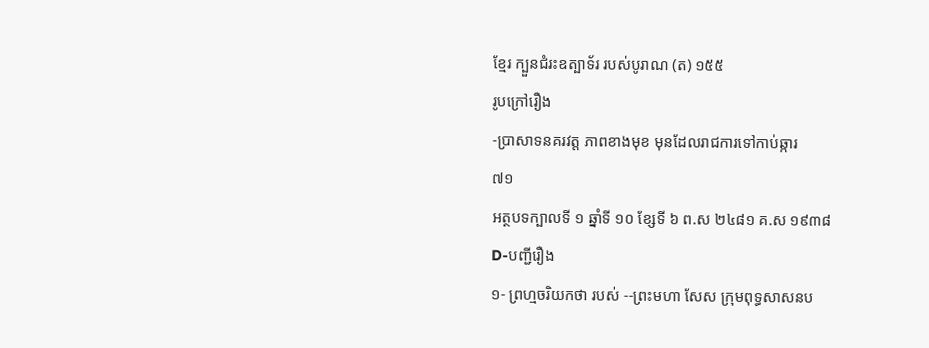ខ្មែរ ក្បួនជំរះឧត្បាទ័រ របស់បូរាណ (ត) ១៥៥
រូបក្រៅរឿង
-ប្រាសាទនគរវត្ត ភាពខាងមុខ មុនដែលរាជការទៅកាប់ឆ្ការ
៧១
អត្ថបទក្បាលទី ១ ឆ្នាំទី ១០ ខ្សែទី ៦ ព.ស ២៤៨១ គ.ស ១៩៣៨
D-បញ្ជីរឿង
១- ព្រហ្មចរិយកថា របស់ --ព្រះមហា សែស ក្រុមពុទ្ធសាសនប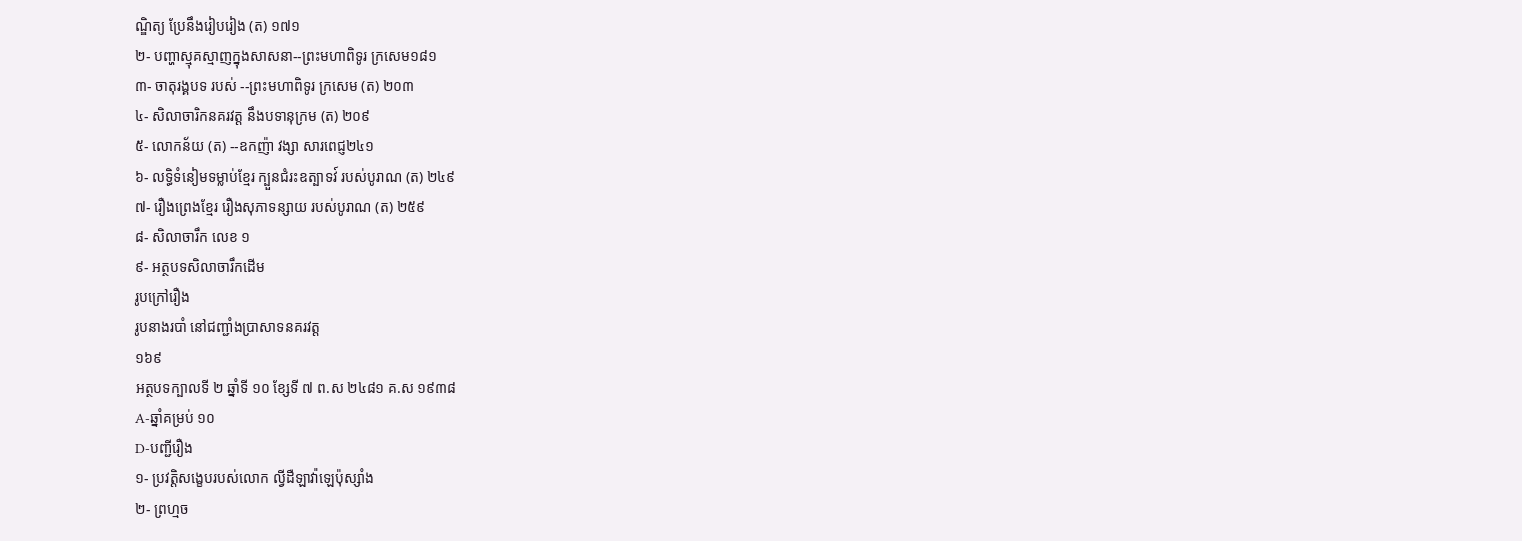ណ្ឌិត្យ ប្រែនឹងរៀបរៀង (ត) ១៧១
២- បញ្ហាស្មុគស្មាញក្នុងសាសនា--ព្រះមហាពិទូរ ក្រសេម១៨១
៣- ចាតុរង្គបទ របស់ --ព្រះមហាពិទូរ ក្រសេម (ត) ២០៣
៤- សិលាចារិកនគរវត្ត នឹងបទានុក្រម (ត) ២០៩
៥- លោកន័យ (ត) --ឧកញ៉ា វង្សា សារពេជ្ញ២៤១
៦- លទ្ធិទំនៀមទម្លាប់ខ្មែរ ក្បួនជំរះឧត្បាទវ៍ របស់បូរាណ (ត) ២៤៩
៧- រឿងព្រេងខ្មែរ រឿងសុភាទន្សាយ របស់បូរាណ (ត) ២៥៩
៨- សិលាចារឹក លេខ ១
៩- អត្ថបទសិលាចារឹកដើម
រូបក្រៅរឿង
រូបនាងរបាំ នៅជញ្ជាំងប្រាសាទនគរវត្ត
១៦៩
អត្ថបទក្បាលទី ២ ឆ្នាំទី ១០ ខ្សែទី ៧ ព.ស ២៤៨១ គ.ស ១៩៣៨
A-ឆ្នាំគម្រប់ ១០
D-បញ្ជីរឿង
១- ប្រវត្ដិសង្ខេបរបស់លោក ល្វីដឺឡាវ៉ាឡេប៉ុស្សាំង
២- ព្រហ្មច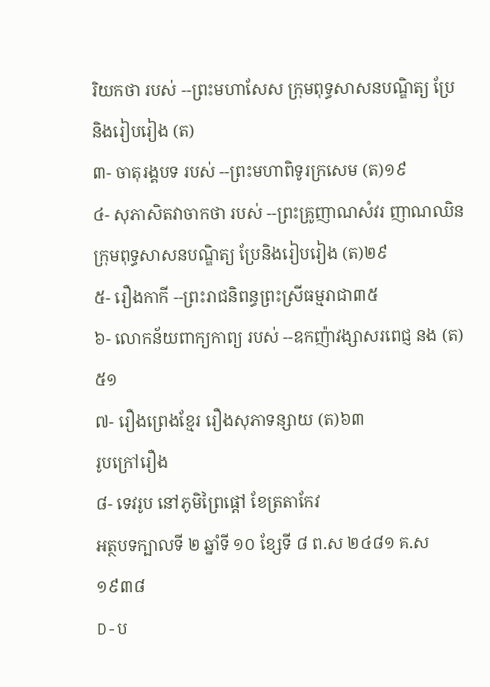រិយកថា របស់ --ព្រះមហាសែស ក្រុមពុទ្ធសាសនបណ្ឌិត្យ ប្រែនិងរៀបរៀង (ត)
៣- ចាតុរង្គបទ របស់ --ព្រះមហាពិទូរក្រសេម (ត)១៩
៤- សុភាសិតវាចាកថា របស់ --ព្រះគ្រូញាណសំវរ ញាណឈិន ក្រុមពុទ្ធសាសនបណ្ឌិត្យ ប្រែនិងរៀបរៀង (ត)២៩
៥- រឿងកាកី --ព្រះរាជនិពន្ធព្រះស្រីធម្មរាជា៣៥
៦- លោកន័យពាក្យកាព្យ របស់ --ឧកញ៉ាវង្សាសរពេជ្ញ នង (ត)៥១
៧- រឿងព្រេងខ្មែរ រឿងសុភាទន្សាយ (ត)៦៣
រូបក្រៅរឿង
៨- ទេវរូប នៅភូមិព្រៃផ្ដៅ ខែត្រតាកែវ
អត្ថបទក្បាលទី ២ ឆ្នាំទី ១០ ខ្សែទី ៨ ព.ស ២៤៨១ គ.ស ១៩៣៨
D-ប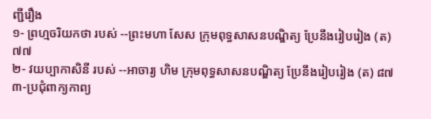ញ្ជីរឿង
១- ព្រហ្មចរិយកថា របស់ --ព្រះមហា សែស ក្រុមពុទ្ធសាសនបណ្ឌិត្យ ប្រែនឹងរៀបរៀង (ត)៧៧
២- វយប្បាកាសិនី របស់ --អាចារ្យ ហិម ក្រុមពុទ្ធសាសនបណ្ឌិត្យ ប្រែនឹងរៀបរៀង (ត) ៨៧
៣-ប្រជុំពាក្យកាព្យ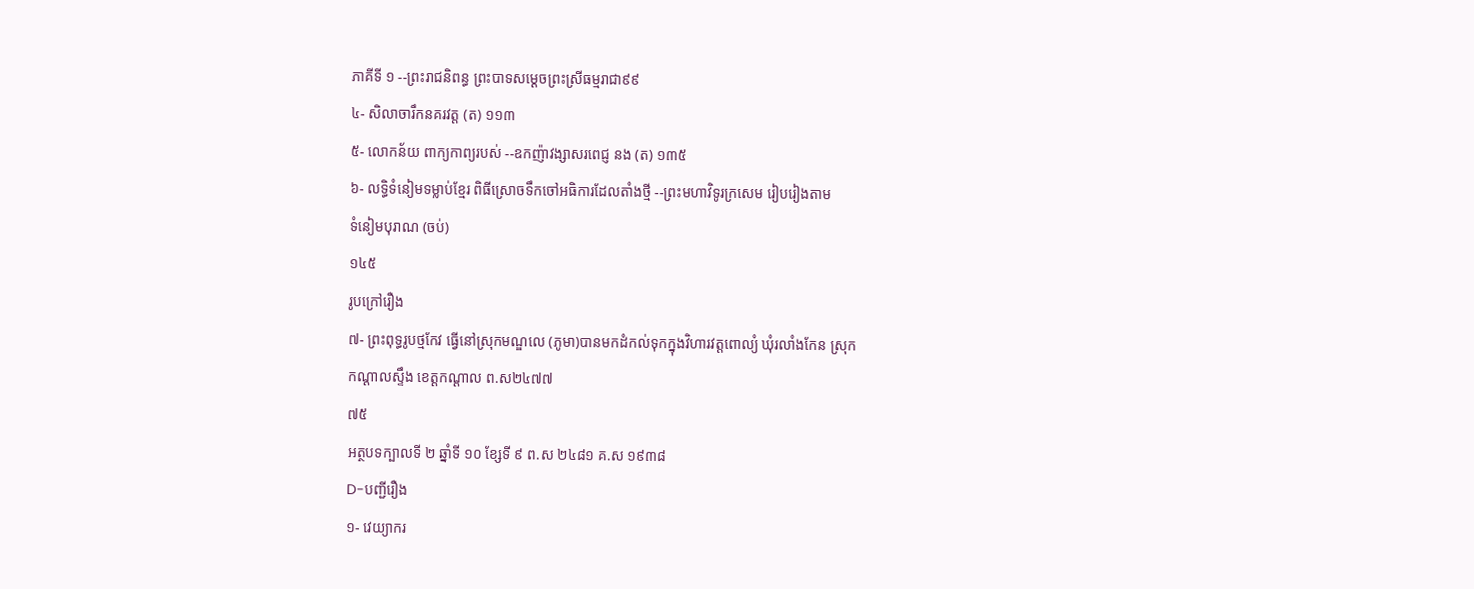ភាគីទី ១ --ព្រះរាជនិពន្ធ ព្រះបាទសម្ដេចព្រះស្រីធម្មរាជា៩៩
៤- សិលាចារឹកនគរវត្ត (ត) ១១៣
៥- លោកន័យ ពាក្យកាព្យរបស់ --ឧកញ៉ាវង្សាសរពេជ្ញ នង (ត) ១៣៥
៦- លទ្ធិទំនៀមទម្លាប់ខ្មែរ ពិធីស្រោចទឹកចៅអធិការដែលតាំងថ្មី --ព្រះមហាវិទូរក្រសេម រៀបរៀងតាម
ទំនៀមបុរាណ (ចប់)
១៤៥
រូបក្រៅរឿង
៧- ព្រះពុទ្ធរូបថ្មកែវ ធ្វើនៅស្រុកមណ្ឌលេ (ភូមា)បានមកដំកល់ទុកក្នុងវិហារវត្តពោល្យំ ឃុំរលាំងកែន ស្រុក
កណ្ដាលស្ទឹង ខេត្ដកណ្ដាល ព.ស២៤៧៧
៧៥
អត្ថបទក្បាលទី ២ ឆ្នាំទី ១០ ខ្សែទី ៩ ព.ស ២៤៨១ គ.ស ១៩៣៨
D-បញ្ជីរឿង
១- វេយ្យាករ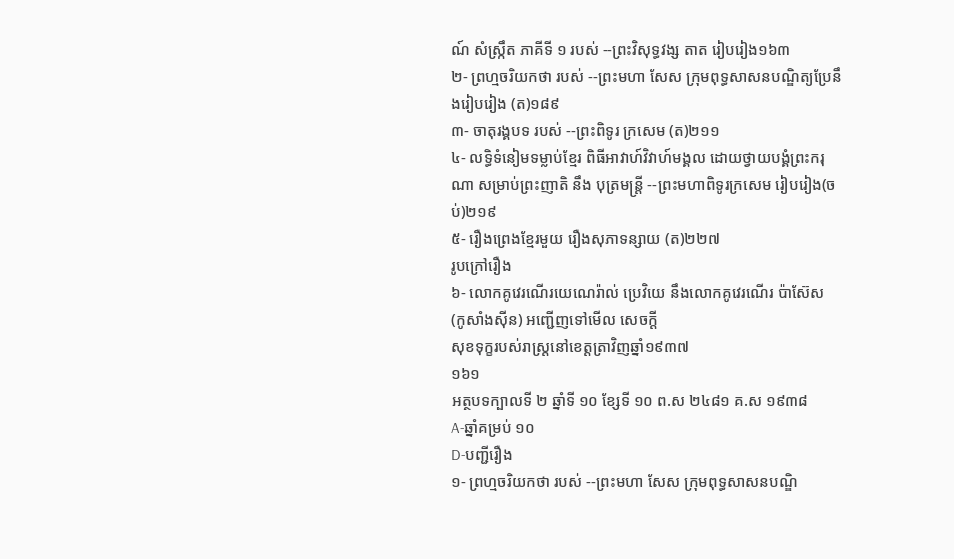ណ៍ សំស្ក្រឹត ភាគីទី ១ របស់ --ព្រះវិសុទ្ធវង្ស តាត រៀបរៀង១៦៣
២- ព្រហ្មចរិយកថា របស់ --ព្រះមហា សែស ក្រុមពុទ្ធសាសនបណ្ឌិត្យប្រែនឹងរៀបរៀង (ត)១៨៩
៣- ចាតុរង្គបទ របស់ --ព្រះពិទូរ ក្រសេម (ត)២១១
៤- លទ្ធិទំនៀមទម្លាប់ខ្មែរ ពិធីអាវាហ៍វិវាហ៍មង្គល ដោយថ្វាយបង្គំព្រះករុណា សម្រាប់ព្រះញាតិ នឹង បុត្រមន្ត្រី --ព្រះមហាពិទូរក្រសេម រៀបរៀង(ចប់)២១៩
៥- រឿងព្រេងខ្មែរមួយ រឿងសុភាទន្សាយ (ត)២២៧
រូបក្រៅរឿង
៦- លោកគូវេរណើរយេណេរ៉ាល់ ប្រេវិយេ នឹងលោកគូវេរណើរ ប៉ាស៊ែស (កូសាំងស៊ីន) អញ្ជើញទៅមើល សេចក្ដី
សុខទុក្ខរបស់រាស្ត្រនៅខេត្ដត្រាវិញឆ្នាំ១៩៣៧
១៦១
អត្ថបទក្បាលទី ២ ឆ្នាំទី ១០ ខ្សែទី ១០ ព.ស ២៤៨១ គ.ស ១៩៣៨
A-ឆ្នាំគម្រប់ ១០
D-បញ្ជីរឿង
១- ព្រហ្មចរិយកថា របស់ --ព្រះមហា សែស ក្រុមពុទ្ធសាសនបណ្ឌិ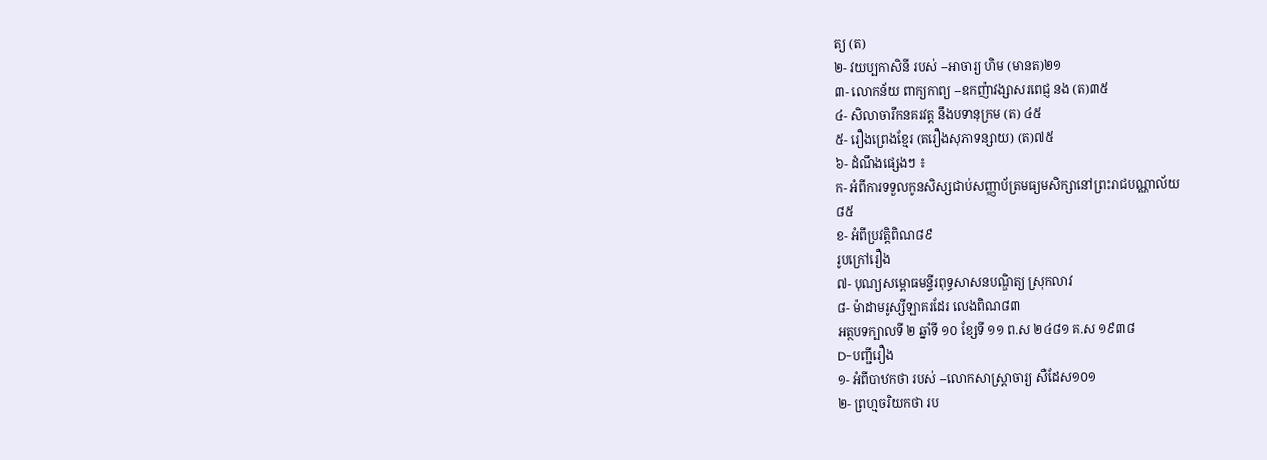ត្យ (ត)
២- វយប្បកាសិនី របស់ --អាចារ្យ ហិម (មានត)២១
៣- លោកន័យ ពាក្យកាព្យ --ឧកញ៉ាវង្សាសរពេជ្ញ នង (ត)៣៥
៤- សិលាចារឹកនគរវត្ត នឹងបទានុក្រម (ត) ៤៥
៥- រឿងព្រេងខ្មែរ (តរឿងសុភាទន្សាយ) (ត)៧៥
៦- ដំណឹងផ្សេងៗ ៖
ក- អំពីការទទួលកូនសិស្សជាប់សញ្ញាប័ត្រមធ្យមសិក្សានៅព្រះរាជបណ្ណាល័យ
៨៥
ខ- អំពីប្រវត្ដិពិណ៨៩
រូបក្រៅរឿង
៧- បុណ្យសម្ពោធមន្ទីរពុទ្ធសាសនបណ្ឌិត្យ ស្រុកលាវ
៨- ម៉ាដាមរូស្សីឡាគរដែរ លេងពិណ៨៣
អត្ថបទក្បាលទី ២ ឆ្នាំទី ១០ ខ្សែទី ១១ ព.ស ២៤៨១ គ.ស ១៩៣៨
D-បញ្ជីរឿង
១- អំពីបាឋកថា របស់ --លោកសាស្ត្រាចារ្យ សឺដែស១០១
២- ព្រហ្មចរិយកថា រប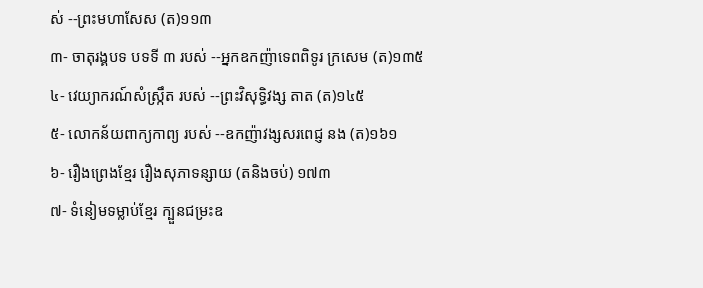ស់ --ព្រះមហាសែស (ត)១១៣
៣- ចាតុរង្គបទ បទទី ៣ របស់ --អ្នកឧកញ៉ាទេពពិទូរ ក្រសេម (ត)១៣៥
៤- វេយ្យាករណ៍សំស្ក្រឹត របស់ --ព្រះវិសុទ្ធិវង្ស តាត (ត)១៤៥
៥- លោកន័យពាក្យកាព្យ របស់ --ឧកញ៉ាវង្សសរពេជ្ញ នង (ត)១៦១
៦- រឿងព្រេងខ្មែរ រឿងសុភាទន្សាយ (តនិងចប់) ១៧៣
៧- ទំនៀមទម្លាប់ខ្មែរ ក្បួនជម្រះឧ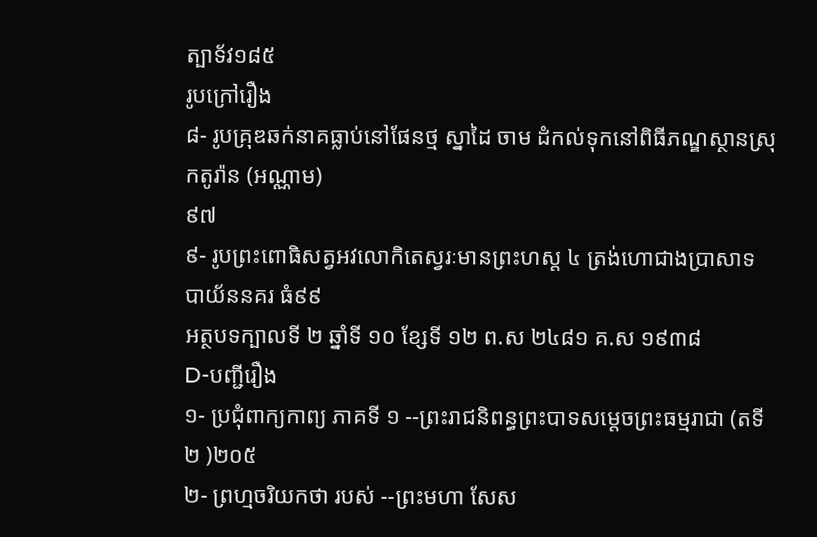ត្បាទ័វ១៨៥
រូបក្រៅរឿង
៨- រូបគ្រុឌឆក់នាគធ្លាប់នៅផែនថ្ម ស្នាដៃ ចាម ដំកល់ទុកនៅពិធីភណ្ឌស្ថានស្រុកតូរ៉ាន (អណ្ណាម)
៩៧
៩- រូបព្រះពោធិសត្វអវលោកិតេស្វរៈមានព្រះហស្ត ៤ ត្រង់ហោជាងប្រាសាទ បាយ័ននគរ ធំ៩៩
អត្ថបទក្បាលទី ២ ឆ្នាំទី ១០ ខ្សែទី ១២ ព.ស ២៤៨១ គ.ស ១៩៣៨
D-បញ្ជីរឿង
១- ប្រជុំពាក្យកាព្យ ភាគទី ១ --ព្រះរាជនិពន្ធព្រះបាទសម្ដេចព្រះធម្មរាជា (តទី ២ )២០៥
២- ព្រហ្មចរិយកថា របស់ --ព្រះមហា សែស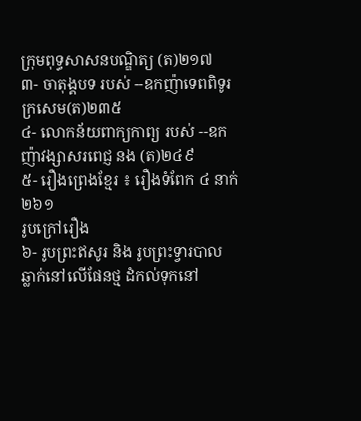ក្រុមពុទ្ធសាសនបណ្ឌិត្យ (ត)២១៧
៣- ចាតុង្គបទ របស់ --ឧកញ៉ាទេពពិទូរ ក្រសេម(ត)២៣៥
៤- លោកន័យពាក្យកាព្យ របស់ --ឧកញ៉ាវង្សាសរពេជ្ញ នង (ត)២៤៩
៥- រឿងព្រេងខ្មែរ ៖ រឿងទំពែក ៤ នាក់២៦១
រូបក្រៅរឿង
៦- រូបព្រះឥសូរ និង រូបព្រះទ្វារបាល ឆ្លាក់នៅលើផែនថ្ម ដំកល់ទុកនៅ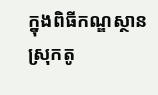ក្នុងពិធីកណ្ឌស្ថាន ស្រុកតូ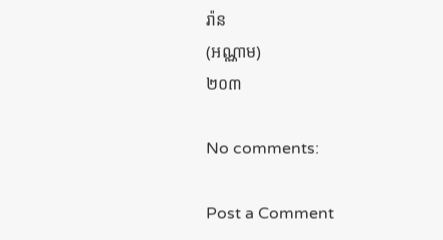រ៉ាន
(អណ្ណាម)
២០៣

No comments:

Post a Comment